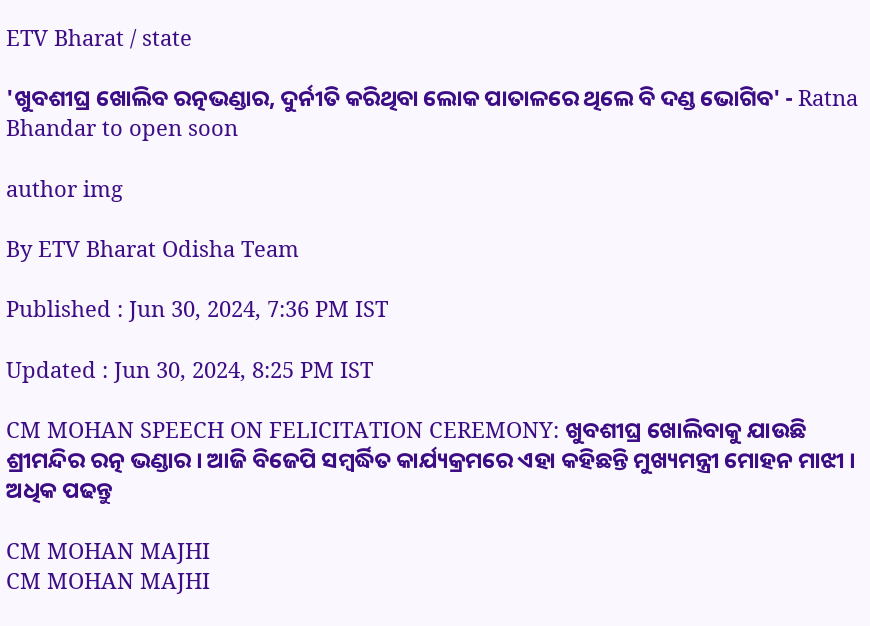ETV Bharat / state

'ଖୁବଶୀଘ୍ର ଖୋଲିବ ରତ୍ନଭଣ୍ଡାର, ଦୁର୍ନୀତି କରିଥିବା ଲୋକ ପାତାଳରେ ଥିଲେ ବି ଦଣ୍ଡ ଭୋଗିବ' - Ratna Bhandar to open soon

author img

By ETV Bharat Odisha Team

Published : Jun 30, 2024, 7:36 PM IST

Updated : Jun 30, 2024, 8:25 PM IST

CM MOHAN SPEECH ON FELICITATION CEREMONY: ଖୁବଶୀଘ୍ର ଖୋଲିବାକୁ ଯାଉଛି ଶ୍ରୀମନ୍ଦିର ରତ୍ନ ଭଣ୍ଡାର । ଆଜି ବିଜେପି ସମ୍ବର୍ଦ୍ଧିତ କାର୍ଯ୍ୟକ୍ରମରେ ଏହା କହିଛନ୍ତି ମୁଖ୍ୟମନ୍ତ୍ରୀ ମୋହନ ମାଝୀ । ଅଧିକ ପଢନ୍ତୁ

CM MOHAN MAJHI
CM MOHAN MAJHI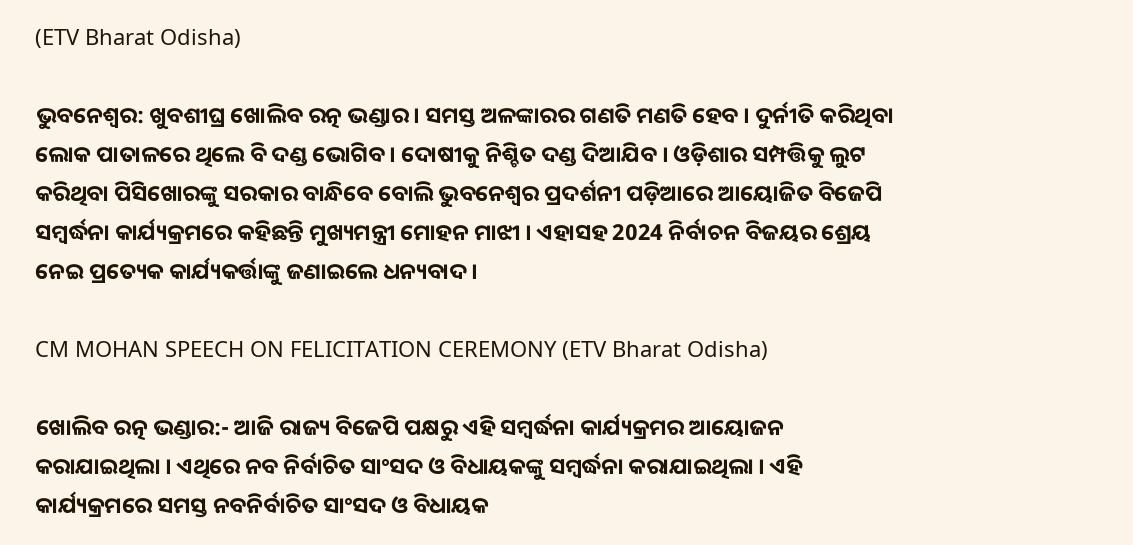(ETV Bharat Odisha)

ଭୁବନେଶ୍ବର: ଖୁବଶୀଘ୍ର ଖୋଲିବ ରତ୍ନ ଭଣ୍ଡାର । ସମସ୍ତ ଅଳଙ୍କାରର ଗଣତି ମଣତି ହେବ । ଦୁର୍ନୀତି କରିଥିବା ଲୋକ ପାତାଳରେ ଥିଲେ ବି ଦଣ୍ଡ ଭୋଗିବ । ଦୋଷୀକୁ ନିଶ୍ଚିତ ଦଣ୍ଡ ଦିଆଯିବ । ଓଡ଼ିଶାର ସମ୍ପତ୍ତିକୁ ଲୁଟ କରିଥିବା ପିସିଖୋରଙ୍କୁ ସରକାର ବାନ୍ଧିବେ ବୋଲି ଭୁବନେଶ୍ବର ପ୍ରଦର୍ଶନୀ ପଡ଼ିଆରେ ଆୟୋଜିତ ବିଜେପି ସମ୍ବର୍ଦ୍ଧନା କାର୍ଯ୍ୟକ୍ରମରେ କହିଛନ୍ତି ମୁଖ୍ୟମନ୍ତ୍ରୀ ମୋହନ ମାଝୀ । ଏହାସହ 2024 ନିର୍ବାଚନ ବିଜୟର ଶ୍ରେୟ ନେଇ ପ୍ରତ୍ୟେକ କାର୍ଯ୍ୟକର୍ତ୍ତାଙ୍କୁ ଜଣାଇଲେ ଧନ୍ୟବାଦ ।

CM MOHAN SPEECH ON FELICITATION CEREMONY (ETV Bharat Odisha)

ଖୋଲିବ ରତ୍ନ ଭଣ୍ଡାର:- ଆଜି ରାଜ୍ୟ ବିଜେପି ପକ୍ଷରୁ ଏହି ସମ୍ବର୍ଦ୍ଧନା କାର୍ଯ୍ୟକ୍ରମର ଆୟୋଜନ କରାଯାଇଥିଲା । ଏଥିରେ ନବ ନିର୍ବାଚିତ ସାଂସଦ ଓ ବିଧାୟକଙ୍କୁ ସମ୍ବର୍ଦ୍ଧନା କରାଯାଇଥିଲା । ଏହି କାର୍ଯ୍ୟକ୍ରମରେ ସମସ୍ତ ନବନିର୍ବାଚିତ ସାଂସଦ ଓ ବିଧାୟକ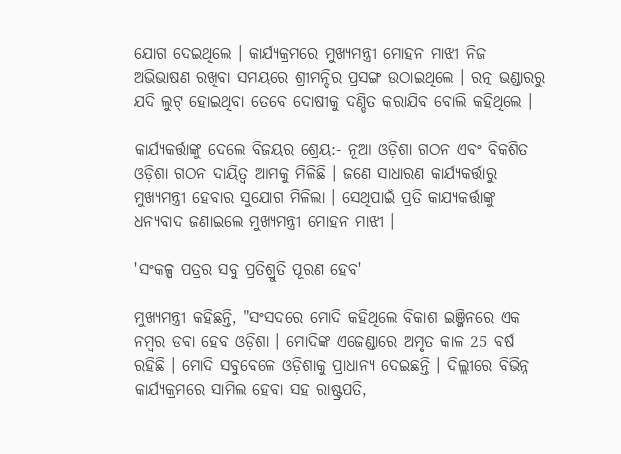ଯୋଗ ଦେଇଥିଲେ । କାର୍ଯ୍ୟକ୍ରମରେ ମୁଖ୍ୟମନ୍ତ୍ରୀ ମୋହନ ମାଝୀ ନିଜ ଅଭିଭାଷଣ ରଖିବା ସମୟରେ ଶ୍ରୀମନ୍ଦିର ପ୍ରସଙ୍ଗ ଉଠାଇଥିଲେ । ରତ୍ନ ଭଣ୍ଡାରରୁ ଯଦି ଲୁଟ୍‌ ହୋଇଥିବା ତେବେ ଦୋଷୀକୁ ଦଣ୍ଡିତ କରାଯିବ ବୋଲି କହିଥିଲେ ।

କାର୍ଯ୍ୟକର୍ତ୍ତାଙ୍କୁ ଦେଲେ ବିଜୟର ଶ୍ରେୟ:- ନୂଆ ଓଡ଼ିଶା ଗଠନ ଏବଂ ବିକଶିତ ଓଡ଼ିଶା ଗଠନ ଦାୟିତ୍ୱ ଆମକୁ ମିଳିଛି । ଜଣେ ସାଧାରଣ କାର୍ଯ୍ୟକର୍ତ୍ତାରୁ ମୁଖ୍ୟମନ୍ତ୍ରୀ ହେବାର ସୁଯୋଗ ମିଳିଲା । ସେଥିପାଇଁ ପ୍ରତି କାଯ୍ୟକର୍ତ୍ତାଙ୍କୁ ଧନ୍ୟବାଦ ଜଣାଇଲେ ମୁଖ୍ୟମନ୍ତ୍ରୀ ମୋହନ ମାଝୀ ।

'ସଂକଳ୍ପ ପତ୍ରର ସବୁ ପ୍ରତିଶ୍ରୁତି ପୂରଣ ହେବ'

ମୁଖ୍ୟମନ୍ତ୍ରୀ କହିଛନ୍ତି, "ସଂସଦରେ ମୋଦି କହିଥିଲେ ବିକାଶ ଇଞ୍ଜିନରେ ଏକ ନମ୍ବର ଡବା ହେବ ଓଡ଼ିଶା । ମୋଦିଙ୍କ ଏଜେଣ୍ଡାରେ ଅମୃତ କାଳ 25 ବର୍ଷ ରହିଛି । ମୋଦି ସବୁବେଳେ ଓଡ଼ିଶାକୁ ପ୍ରାଧାନ୍ୟ ଦେଇଛନ୍ତି । ଦିଲ୍ଲୀରେ ବିଭିନ୍ନ କାର୍ଯ୍ୟକ୍ରମରେ ସାମିଲ ହେବା ସହ ରାଷ୍ଟ୍ରପତି,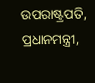ଉପରାଷ୍ଟ୍ରପତି, ପ୍ରଧାନମନ୍ତ୍ରୀ,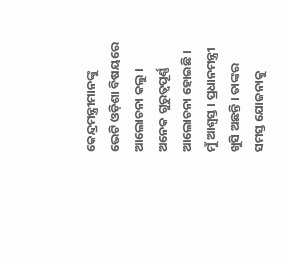କେନ୍ଦ୍ରମନ୍ତ୍ରୀମାନଙ୍କୁ ଭେଟି ଓଡ଼ିଶା ବିଷୟରେ ଆଲୋଚନା କଲୁ । ଅନେକ ଗୁରୁତ୍ବପୂର୍ଣ୍ଣ ଆଲୋଚନା ହୋଇଛି । ମୁଁ ଆଶ୍ଵସ୍ତ । ପ୍ରଧାନମନ୍ତ୍ରୀ ଖୁସି ଅଛନ୍ତି । ତାଙ୍କର ସମସ୍ତ ଯୋଜନାକୁ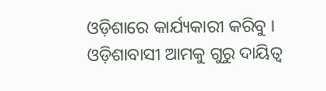ଓଡ଼ିଶାରେ କାର୍ଯ୍ୟକାରୀ କରିବୁ । ଓଡ଼ିଶାବାସୀ ଆମକୁ ଗୁରୁ ଦାୟିତ୍ବ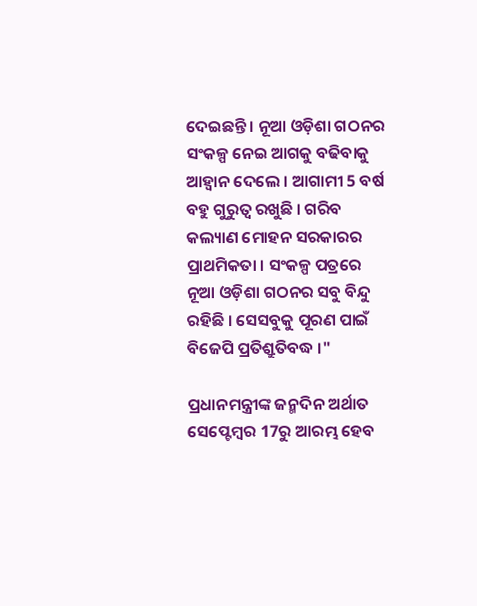ଦେଇଛନ୍ତି । ନୂଆ ଓଡ଼ିଶା ଗଠନର ସଂକଳ୍ପ ନେଇ ଆଗକୁ ବଢିବାକୁ ଆହ୍ବାନ ଦେଲେ । ଆଗାମୀ 5 ବର୍ଷ ବହୁ ଗୁରୁତ୍ବ ରଖୁଛି । ଗରିବ କଲ୍ୟାଣ ମୋହନ ସରକାରର ପ୍ରାଥମିକତା । ସଂକଳ୍ପ ପତ୍ରରେ ନୂଆ ଓଡ଼ିଶା ଗଠନର ସବୁ ବିନ୍ଦୁ ରହିଛି । ସେସବୁକୁ ପୂରଣ ପାଇଁ ବିଜେପି ପ୍ରତିଶ୍ରୁତିବଦ୍ଧ ।"

ପ୍ରଧାନମନ୍ତ୍ରୀଙ୍କ ଜନ୍ମଦିନ ଅର୍ଥାତ ସେପ୍ଟେମ୍ବର 17ରୁ ଆରମ୍ଭ ହେବ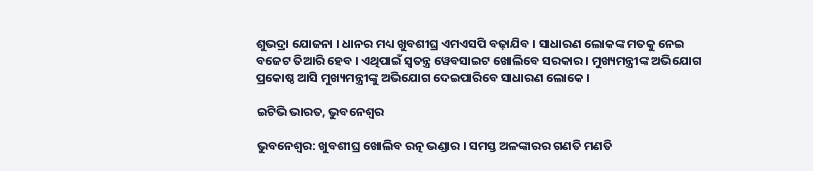ଶୁଭଦ୍ରା ଯୋଜନା । ଧାନର ମଧ୍ୟ ଖୁବଶୀଘ୍ର ଏମଏସପି ବଢ଼ାଯିବ । ସାଧାରଣ ଲୋକଙ୍କ ମତକୁ ନେଇ ବଜେଟ ତିଆରି ହେବ । ଏଥିପାଇଁ ସ୍ବତନ୍ତ୍ର ୱେବସାଇଟ ଖୋଲିବେ ସରକାର । ମୁଖ୍ୟମନ୍ତ୍ରୀଙ୍କ ଅଭିଯୋଗ ପ୍ରକୋଷ୍ଠ ଆସି ମୁଖ୍ୟମନ୍ତ୍ରୀଙ୍କୁ ଅଭିଯୋଗ ଦେଇପାରିବେ ସାଧାରଣ ଲୋକେ ।

ଇଟିଭି ଭାରତ, ଭୁବନେଶ୍ବର

ଭୁବନେଶ୍ବର: ଖୁବଶୀଘ୍ର ଖୋଲିବ ରତ୍ନ ଭଣ୍ଡାର । ସମସ୍ତ ଅଳଙ୍କାରର ଗଣତି ମଣତି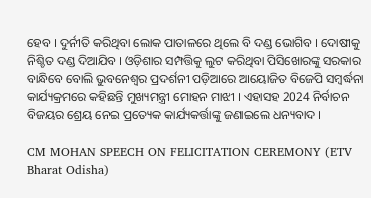ହେବ । ଦୁର୍ନୀତି କରିଥିବା ଲୋକ ପାତାଳରେ ଥିଲେ ବି ଦଣ୍ଡ ଭୋଗିବ । ଦୋଷୀକୁ ନିଶ୍ଚିତ ଦଣ୍ଡ ଦିଆଯିବ । ଓଡ଼ିଶାର ସମ୍ପତ୍ତିକୁ ଲୁଟ କରିଥିବା ପିସିଖୋରଙ୍କୁ ସରକାର ବାନ୍ଧିବେ ବୋଲି ଭୁବନେଶ୍ବର ପ୍ରଦର୍ଶନୀ ପଡ଼ିଆରେ ଆୟୋଜିତ ବିଜେପି ସମ୍ବର୍ଦ୍ଧନା କାର୍ଯ୍ୟକ୍ରମରେ କହିଛନ୍ତି ମୁଖ୍ୟମନ୍ତ୍ରୀ ମୋହନ ମାଝୀ । ଏହାସହ 2024 ନିର୍ବାଚନ ବିଜୟର ଶ୍ରେୟ ନେଇ ପ୍ରତ୍ୟେକ କାର୍ଯ୍ୟକର୍ତ୍ତାଙ୍କୁ ଜଣାଇଲେ ଧନ୍ୟବାଦ ।

CM MOHAN SPEECH ON FELICITATION CEREMONY (ETV Bharat Odisha)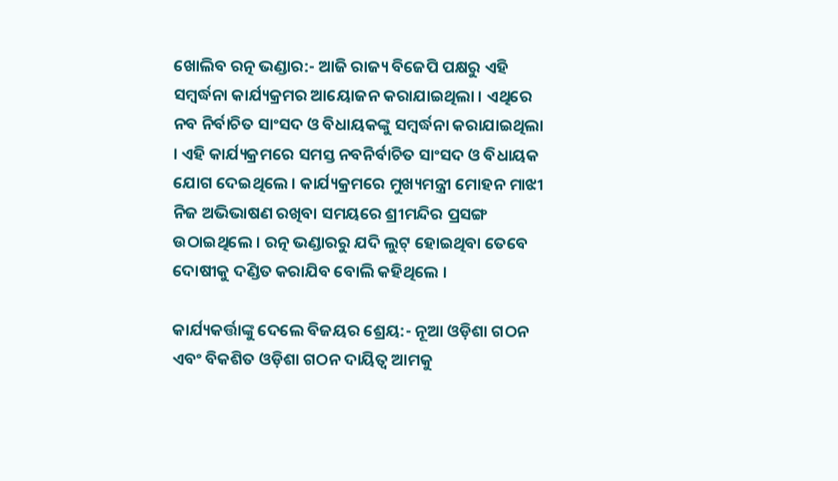ଖୋଲିବ ରତ୍ନ ଭଣ୍ଡାର:- ଆଜି ରାଜ୍ୟ ବିଜେପି ପକ୍ଷରୁ ଏହି ସମ୍ବର୍ଦ୍ଧନା କାର୍ଯ୍ୟକ୍ରମର ଆୟୋଜନ କରାଯାଇଥିଲା । ଏଥିରେ ନବ ନିର୍ବାଚିତ ସାଂସଦ ଓ ବିଧାୟକଙ୍କୁ ସମ୍ବର୍ଦ୍ଧନା କରାଯାଇଥିଲା । ଏହି କାର୍ଯ୍ୟକ୍ରମରେ ସମସ୍ତ ନବନିର୍ବାଚିତ ସାଂସଦ ଓ ବିଧାୟକ ଯୋଗ ଦେଇଥିଲେ । କାର୍ଯ୍ୟକ୍ରମରେ ମୁଖ୍ୟମନ୍ତ୍ରୀ ମୋହନ ମାଝୀ ନିଜ ଅଭିଭାଷଣ ରଖିବା ସମୟରେ ଶ୍ରୀମନ୍ଦିର ପ୍ରସଙ୍ଗ ଉଠାଇଥିଲେ । ରତ୍ନ ଭଣ୍ଡାରରୁ ଯଦି ଲୁଟ୍‌ ହୋଇଥିବା ତେବେ ଦୋଷୀକୁ ଦଣ୍ଡିତ କରାଯିବ ବୋଲି କହିଥିଲେ ।

କାର୍ଯ୍ୟକର୍ତ୍ତାଙ୍କୁ ଦେଲେ ବିଜୟର ଶ୍ରେୟ:- ନୂଆ ଓଡ଼ିଶା ଗଠନ ଏବଂ ବିକଶିତ ଓଡ଼ିଶା ଗଠନ ଦାୟିତ୍ୱ ଆମକୁ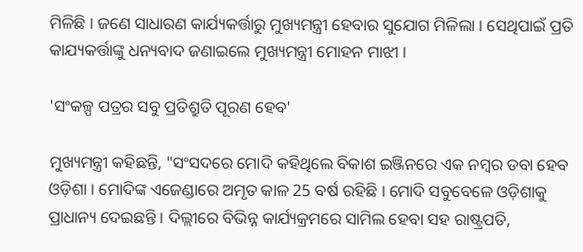ମିଳିଛି । ଜଣେ ସାଧାରଣ କାର୍ଯ୍ୟକର୍ତ୍ତାରୁ ମୁଖ୍ୟମନ୍ତ୍ରୀ ହେବାର ସୁଯୋଗ ମିଳିଲା । ସେଥିପାଇଁ ପ୍ରତି କାଯ୍ୟକର୍ତ୍ତାଙ୍କୁ ଧନ୍ୟବାଦ ଜଣାଇଲେ ମୁଖ୍ୟମନ୍ତ୍ରୀ ମୋହନ ମାଝୀ ।

'ସଂକଳ୍ପ ପତ୍ରର ସବୁ ପ୍ରତିଶ୍ରୁତି ପୂରଣ ହେବ'

ମୁଖ୍ୟମନ୍ତ୍ରୀ କହିଛନ୍ତି, "ସଂସଦରେ ମୋଦି କହିଥିଲେ ବିକାଶ ଇଞ୍ଜିନରେ ଏକ ନମ୍ବର ଡବା ହେବ ଓଡ଼ିଶା । ମୋଦିଙ୍କ ଏଜେଣ୍ଡାରେ ଅମୃତ କାଳ 25 ବର୍ଷ ରହିଛି । ମୋଦି ସବୁବେଳେ ଓଡ଼ିଶାକୁ ପ୍ରାଧାନ୍ୟ ଦେଇଛନ୍ତି । ଦିଲ୍ଲୀରେ ବିଭିନ୍ନ କାର୍ଯ୍ୟକ୍ରମରେ ସାମିଲ ହେବା ସହ ରାଷ୍ଟ୍ରପତି,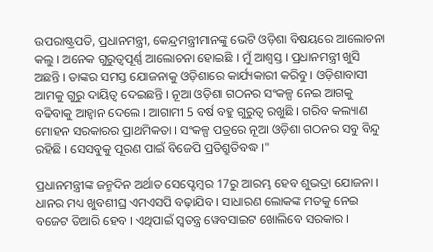ଉପରାଷ୍ଟ୍ରପତି, ପ୍ରଧାନମନ୍ତ୍ରୀ, କେନ୍ଦ୍ରମନ୍ତ୍ରୀମାନଙ୍କୁ ଭେଟି ଓଡ଼ିଶା ବିଷୟରେ ଆଲୋଚନା କଲୁ । ଅନେକ ଗୁରୁତ୍ବପୂର୍ଣ୍ଣ ଆଲୋଚନା ହୋଇଛି । ମୁଁ ଆଶ୍ଵସ୍ତ । ପ୍ରଧାନମନ୍ତ୍ରୀ ଖୁସି ଅଛନ୍ତି । ତାଙ୍କର ସମସ୍ତ ଯୋଜନାକୁ ଓଡ଼ିଶାରେ କାର୍ଯ୍ୟକାରୀ କରିବୁ । ଓଡ଼ିଶାବାସୀ ଆମକୁ ଗୁରୁ ଦାୟିତ୍ବ ଦେଇଛନ୍ତି । ନୂଆ ଓଡ଼ିଶା ଗଠନର ସଂକଳ୍ପ ନେଇ ଆଗକୁ ବଢିବାକୁ ଆହ୍ବାନ ଦେଲେ । ଆଗାମୀ 5 ବର୍ଷ ବହୁ ଗୁରୁତ୍ବ ରଖୁଛି । ଗରିବ କଲ୍ୟାଣ ମୋହନ ସରକାରର ପ୍ରାଥମିକତା । ସଂକଳ୍ପ ପତ୍ରରେ ନୂଆ ଓଡ଼ିଶା ଗଠନର ସବୁ ବିନ୍ଦୁ ରହିଛି । ସେସବୁକୁ ପୂରଣ ପାଇଁ ବିଜେପି ପ୍ରତିଶ୍ରୁତିବଦ୍ଧ ।"

ପ୍ରଧାନମନ୍ତ୍ରୀଙ୍କ ଜନ୍ମଦିନ ଅର୍ଥାତ ସେପ୍ଟେମ୍ବର 17ରୁ ଆରମ୍ଭ ହେବ ଶୁଭଦ୍ରା ଯୋଜନା । ଧାନର ମଧ୍ୟ ଖୁବଶୀଘ୍ର ଏମଏସପି ବଢ଼ାଯିବ । ସାଧାରଣ ଲୋକଙ୍କ ମତକୁ ନେଇ ବଜେଟ ତିଆରି ହେବ । ଏଥିପାଇଁ ସ୍ବତନ୍ତ୍ର ୱେବସାଇଟ ଖୋଲିବେ ସରକାର ।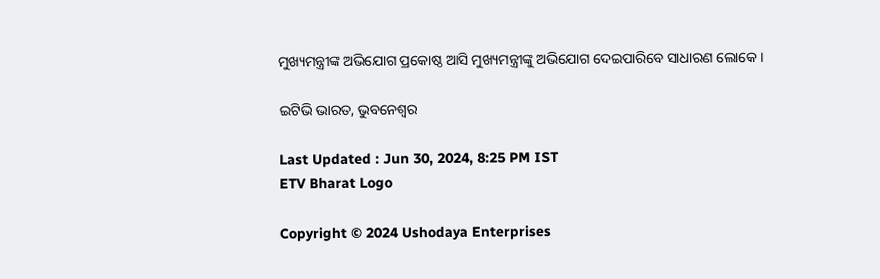ମୁଖ୍ୟମନ୍ତ୍ରୀଙ୍କ ଅଭିଯୋଗ ପ୍ରକୋଷ୍ଠ ଆସି ମୁଖ୍ୟମନ୍ତ୍ରୀଙ୍କୁ ଅଭିଯୋଗ ଦେଇପାରିବେ ସାଧାରଣ ଲୋକେ ।

ଇଟିଭି ଭାରତ, ଭୁବନେଶ୍ବର

Last Updated : Jun 30, 2024, 8:25 PM IST
ETV Bharat Logo

Copyright © 2024 Ushodaya Enterprises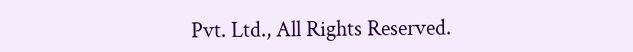Pvt. Ltd., All Rights Reserved.